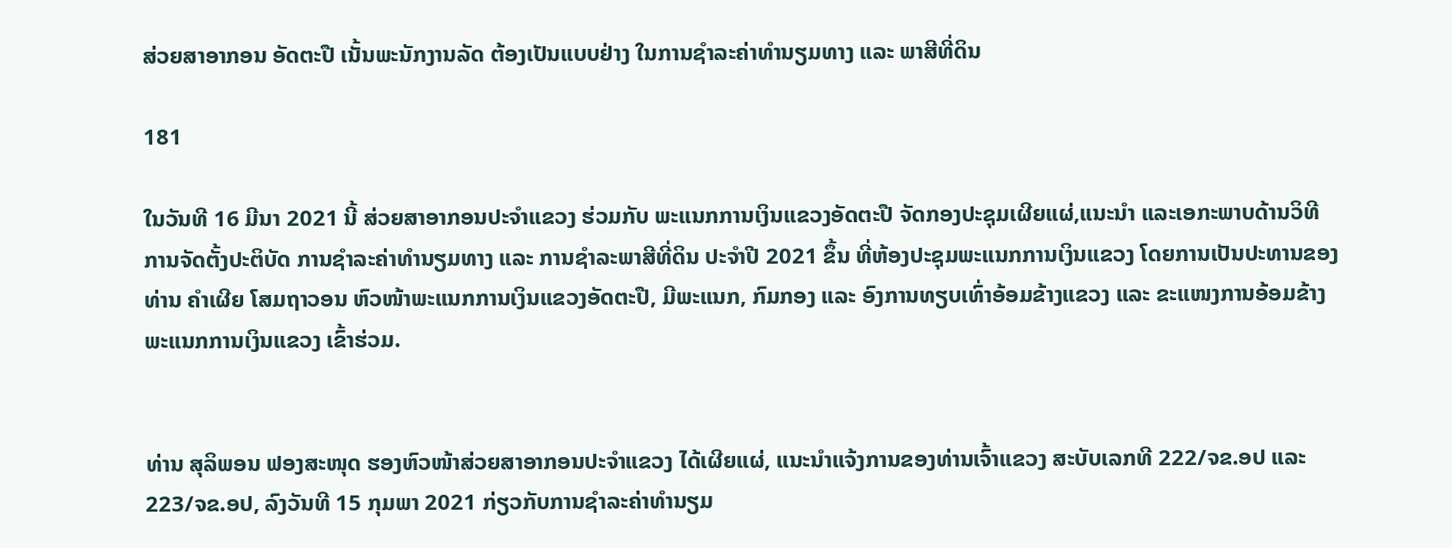ສ່ວຍສາອາກອນ ອັດຕະປື ເນັ້ນພະນັກງານລັດ ຕ້ອງເປັນແບບຢ່າງ ໃນການຊໍາລະຄ່າທຳນຽມທາງ ແລະ ພາສີທີ່ດິນ

181

ໃນວັນທີ 16 ມີນາ 2021 ນີ້ ສ່ວຍສາອາກອນປະຈຳແຂວງ ຮ່ວມກັບ ພະແນກການເງິນແຂວງອັດຕະປື ຈັດກອງປະຊຸມເຜີຍແຜ່,ແນະນຳ ແລະເອກະພາບດ້ານວິທີການຈັດຕັ້ງປະຕິບັດ ການຊໍາລະຄ່າທຳນຽມທາງ ແລະ ການຊໍາລະພາສີທີ່ດິນ ປະຈຳປີ 2021 ຂຶ້ນ ທີ່ຫ້ອງປະຊຸມພະແນກການເງິນແຂວງ ໂດຍການເປັນປະທານຂອງທ່ານ ຄຳເຜີຍ ໂສມຖາວອນ ຫົວໜ້າພະແນກການເງິນແຂວງອັດຕະປື, ມີພະແນກ, ກົມກອງ ແລະ ອົງການທຽບເທົ່າອ້ອມຂ້າງແຂວງ ແລະ ຂະແໜງການອ້ອມຂ້າງພະແນກການເງິນແຂວງ ເຂົ້າຮ່ວມ.


ທ່ານ ສຸລິພອນ ຟອງສະໜຸດ ຮອງຫົວໜ້າສ່ວຍສາອາກອນປະຈໍາແຂວງ ໄດ້ເຜີຍແຜ່, ແນະນຳແຈ້ງການຂອງທ່ານເຈົ້າແຂວງ ສະບັບເລກທີ 222/ຈຂ.ອປ ແລະ 223/ຈຂ.ອປ, ລົງວັນທີ 15 ກຸມພາ 2021 ກ່ຽວກັບການຊໍາລະຄ່າທຳນຽມ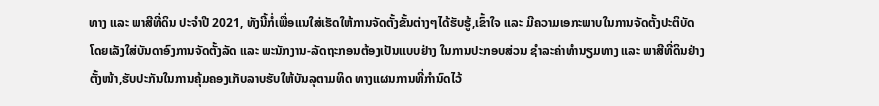ທາງ ແລະ ພາສີທີ່ດິນ ປະຈຳປີ 2021, ທັງນີ້ກໍ່ເພື່ອແນໃສ່ເຮັດໃຫ້ການຈັດຕັ້ງຂັ້ນຕ່າງໆໄດ້ຮັບຮູ້,ເຂົ້າໃຈ ແລະ ມີຄວາມເອກະພາບໃນການຈັດຕັ້ງປະຕິບັດ ໂດຍເລັງໃສ່ບັນດາອົງການຈັດຕັ້ງລັດ ແລະ ພະນັກງານ-ລັດຖະກອນຕ້ອງເປັນແບບຢ່າງ ໃນການປະກອບສ່ວນ ຊຳລະຄ່າທຳນຽມທາງ ແລະ ພາສີທີ່ດິນຢ່າງຕັ້ງໜ້າ,ຮັບປະກັນໃນການຄຸ້ມຄອງເກັບລາບຮັບໃຫ້ບັນລຸຕາມທິດ ທາງແຜນການທີ່ກຳນົດໄວ້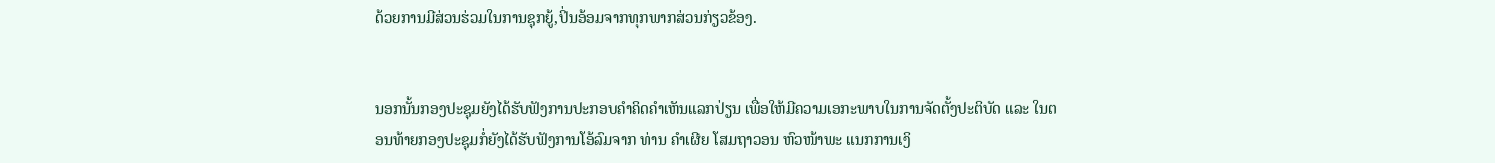ດ້ວຍການມີສ່ວນຮ່ວມໃນການຊຸກຍູ້,ປິ່ນອ້ອມຈາກທຸກພາກສ່ວນກ່ຽວຂ້ອງ.


ນອກນັ້ນກອງປະຊຸມຍັງໄດ້ຮັບຟັງການປະກອບຄຳຄິດຄຳເຫັນແລກປ່ຽນ ເພື່ອໃຫ້ມີຄວາມເອກະພາບໃນການຈັດຕັ້ງປະຕິບັດ ແລະ ໃນຕອນທ້າຍກອງປະຊຸມກໍ່ຍັງໄດ້ຮັບຟັງການໂອ້ລົມຈາກ ທ່ານ ຄຳເຜີຍ ໂສມຖາວອນ ຫົວໜ້າພະ ແນກການເງິ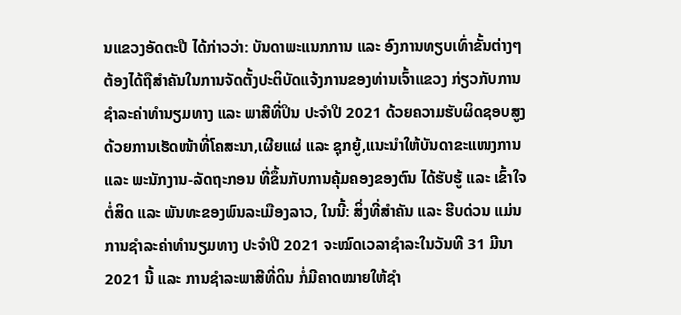ນແຂວງອັດຕະປື ໄດ້ກ່າວວ່າ: ບັນດາພະແນກການ ແລະ ອົງການທຽບເທົ່າຂັ້ນຕ່າງໆ ຕ້ອງໄດ້ຖືສຳຄັນໃນການຈັດຕັ້ງປະຕິບັດແຈ້ງການຂອງທ່ານເຈົ້າແຂວງ ກ່ຽວກັບການຊຳລະຄ່າທຳນຽມທາງ ແລະ ພາສີທີ່ປິນ ປະຈຳປີ 2021 ດ້ວຍຄວາມຮັບຜິດຊອບສູງ ດ້ວຍການເຮັດໜ້າທີ່ໂຄສະນາ,ເຜີຍແຜ່ ແລະ ຊຸກຍູ້,ແນະນຳໃຫ້ບັນດາຂະແໜງການ ແລະ ພະນັກງານ-ລັດຖະກອນ ທີ່ຂຶ້ນກັບການຄຸ້ມຄອງຂອງຕົນ ໄດ້ຮັບຮູ້ ແລະ ເຂົ້າໃຈຕໍ່ສິດ ແລະ ພັນທະຂອງພົນລະເມືອງລາວ, ໃນນີ້: ສິ່ງທີ່ສຳຄັນ ແລະ ຮີບດ່ວນ ແມ່ນການຊຳລະຄ່າທຳນຽມທາງ ປະຈຳປີ 2021 ຈະໝົດເວລາຊຳລະໃນວັນທີ 31 ມີນາ 2021 ນີ້ ແລະ ການຊຳລະພາສີທີ່ດິນ ກໍ່ມີຄາດໝາຍໃຫ້ຊຳ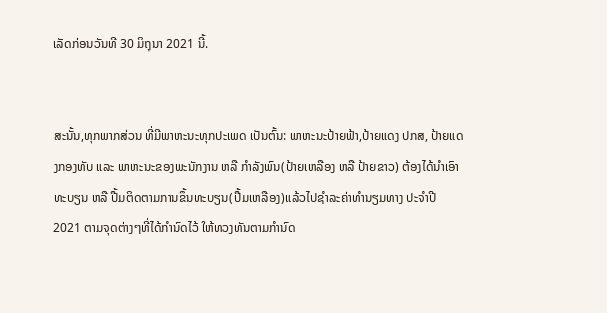ເລັດກ່ອນວັນທີ 30 ມິຖຸນາ 2021 ນີ້.


ສະນັ້ນ,ທຸກພາກສ່ວນ ທີ່ມີພາຫະນະທຸກປະເພດ ເປັນຕົ້ນ: ພາຫະນະປ້າຍຟ້າ,ປ້າຍແດງ ປກສ, ປ້າຍແດງກອງທັບ ແລະ ພາຫະນະຂອງພະນັກງານ ຫລື ກຳລັງພົນ(ປ້າຍເຫລືອງ ຫລື ປ້າຍຂາວ) ຕ້ອງໄດ້ນຳເອົາທະບຽນ ຫລື ປື້ມຕິດຕາມການຂຶ້ນທະບຽນ(ປື້ມເຫລືອງ)ແລ້ວໄປຊຳລະຄ່າທຳນຽມທາງ ປະຈຳປີ 2021 ຕາມຈຸດຕ່າງໆທີ່ໄດ້ກຳນົດໄວ້ ໃຫ້ທວງທັນຕາມກຳນົດ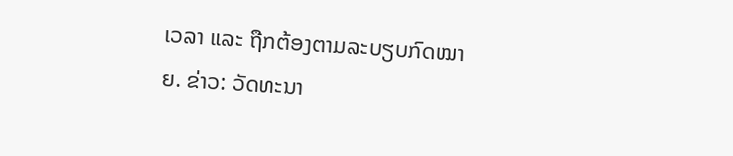ເວລາ ແລະ ຖືກຕ້ອງຕາມລະບຽບກົດໝາຍ. ຂ່າວ: ວັດທະນາ